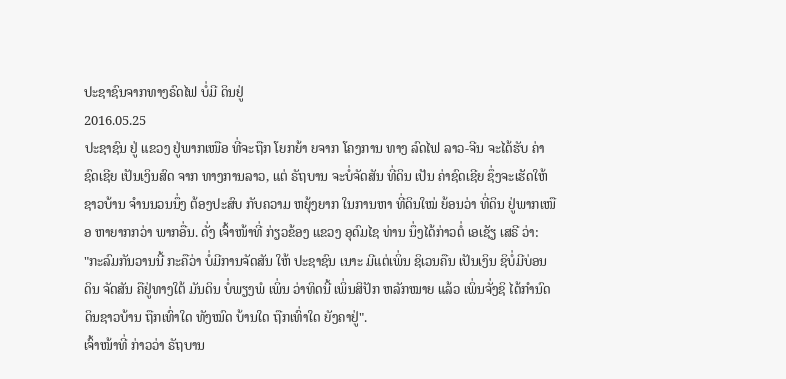ປະຊາຊົນຈາກທາງຣົດໄຟ ບໍ່ມີ ດິນຢູ່
2016.05.25
ປະຊາຊົນ ຢູ່ ແຂວງ ຢູ່ພາກເໜືອ ທີ່ຈະຖືກ ໂຍກຍ້າ ຍຈາກ ໂຄງການ ທາງ ລົດໄຟ ລາວ-ຈີນ ຈະໄດ້ຮັບ ຄ່າຊົດເຊີຍ ເປັນເງິນສົດ ຈາກ ທາງການລາວ, ແຕ່ ຣັຖບານ ຈະບໍ່ຈັດສັນ ທີ່ດິນ ເປັນ ຄ່າຊົດເຊີຍ ຊຶ່ງຈະເຮັດໃຫ້ ຊາວບ້ານ ຈຳນນວນນຶ່ງ ຕ້ອງປະສົບ ກັບຄວາມ ຫຍຸ້ງຍາກ ໃນການຫາ ທີ່ດິນໃໝ່ ຍ້ອນວ່າ ທີ່ດິນ ຢູ່ພາກເໜືອ ຫາຍາກກວ່າ ພາກອື່ນ. ດັ່ງ ເຈົ້າໜ້າທີ່ ກ່ຽວຂ້ອງ ແຂວງ ອຸດົມໄຊ ທ່ານ ນຶ່ງໄດ້ກ່າວຕໍ່ ເອເຊັຽ ເສຣີ ວ່າ:
"ກະລົມກັນວານນີ້ ກະຄືວ່າ ບໍ່ມີການຈັດສັນ ໃຫ້ ປະຊາຊົນ ເນາະ ມີແຕ່ເພິ່ນ ຊິເວນຄືນ ເປັນເງິນ ຊິບໍ່ມີບ່ອນ ດິນ ຈັດສັນ ຄືຢູ່ທາງໃຕ້ ມັນດິນ ບໍ່ພຽງພໍ ເພິ່ນ ວ່າທິດນີ້ ເພິ່ນສິປັກ ຫລັກໝາຍ ແລ້ວ ເພິ່ນຈັ່ງຊິ ໄດ້ກຳນົດ ດິນຊາວບ້ານ ຖືກເທົ່າໃດ ທັງໝົດ ບ້ານໃດ ຖືກເທົ່າໃດ ຍັງຄາຢູ່".
ເຈົ້າໜ້າທີ່ ກ່າວວ່າ ຣັຖບານ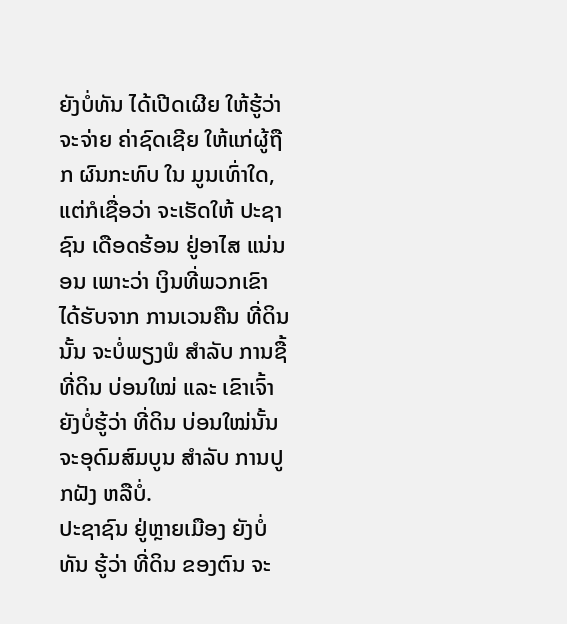ຍັງບໍ່ທັນ ໄດ້ເປີດເຜີຍ ໃຫ້ຮູ້ວ່າ ຈະຈ່າຍ ຄ່າຊົດເຊີຍ ໃຫ້ແກ່ຜູ້ຖືກ ຜົນກະທົບ ໃນ ມູນເທົ່າໃດ, ແຕ່ກໍເຊື່ອວ່າ ຈະເຮັດໃຫ້ ປະຊາຊົນ ເດືອດຮ້ອນ ຢູ່ອາໄສ ແນ່ນອນ ເພາະວ່າ ເງິນທີ່ພວກເຂົາ ໄດ້ຮັບຈາກ ການເວນຄືນ ທີ່ດິນນັ້ນ ຈະບໍ່ພຽງພໍ ສຳລັບ ການຊື້ທີ່ດິນ ບ່ອນໃໝ່ ແລະ ເຂົາເຈົ້າ ຍັງບໍ່ຮູ້ວ່າ ທີ່ດິນ ບ່ອນໃໝ່ນັ້ນ ຈະອຸດົມສົມບູນ ສຳລັບ ການປູກຝັງ ຫລືບໍ່.
ປະຊາຊົນ ຢູ່ຫຼາຍເມືອງ ຍັງບໍ່ທັນ ຮູ້ວ່າ ທີ່ດິນ ຂອງຕົນ ຈະ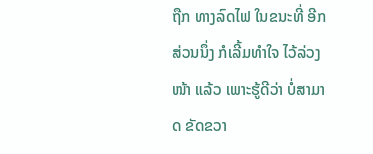ຖືກ ທາງລົດໄຟ ໃນຂນະທີ່ ອີກສ່ວນນຶ່ງ ກໍເລີ້ມທຳໃຈ ໄວ້ລ່ວງໜ້າ ແລ້ວ ເພາະຮູ້ດີວ່າ ບໍ່ສາມາດ ຂັດຂວາ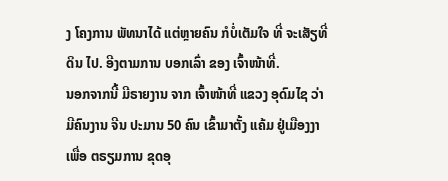ງ ໂຄງການ ພັທນາໄດ້ ແຕ່ຫຼາຍຄົນ ກໍບໍ່ເຕັມໃຈ ທີ່ ຈະເສັຽທີ່ດິນ ໄປ. ອີງຕາມການ ບອກເລົ່າ ຂອງ ເຈົ້າໜ້າທີ່.
ນອກຈາກນີ້ ມີຣາຍງານ ຈາກ ເຈົ້າໜ້າທີ່ ແຂວງ ອຸດົມໄຊ ວ່າ ມີຄົນງານ ຈີນ ປະມານ 50 ຄົນ ເຂົ້າມາຕັ້ງ ແຄ້ມ ຢູ່ເມືອງງາ ເພື່ອ ຕຣຽມການ ຂຸດອຸ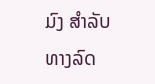ມົງ ສຳລັບ ທາງລົດ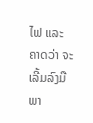ໄຟ ແລະ ຄາດວ່າ ຈະເລີ້ມລົງມື ພາ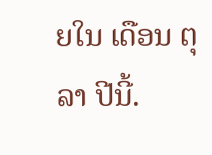ຍໃນ ເດືອນ ຕຸລາ ປີນີ້.